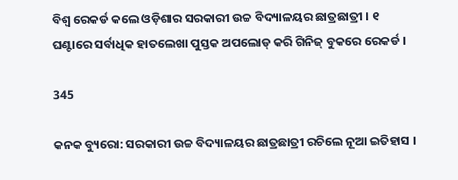ବିଶ୍ୱ ରେକର୍ଡ କଲେ ଓଡ଼ିଶାର ସରକାରୀ ଉଚ୍ଚ ବିଦ୍ୟାଳୟର ଛାତ୍ରଛାତ୍ରୀ । ୧ ଘଣ୍ଟାରେ ସର୍ବାଧିକ ହାତଲେଖା ପୁସ୍ତକ ଅପଲୋଡ୍ କରି ଗିନିଜ୍ ବୁକରେ ରେକର୍ଡ ।

345

କନକ ବ୍ୟୁରୋ: ସରକାରୀ ଉଚ୍ଚ ବିଦ୍ୟାଳୟର ଛାତ୍ରଛାତ୍ରୀ ରଚିଲେ ନୂଆ ଇତିହାସ ।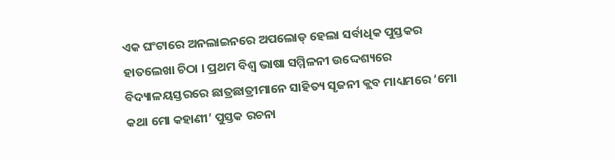ଏକ ଘଂଟାରେ ଅନଲାଇନରେ ଅପଲୋଡ୍ ହେଲା ସର୍ବାଧିକ ପୁସ୍ତକର ହାତଲେଖା ଚିଠା । ପ୍ରଥମ ବିଶ୍ୱ ଭାଷା ସମ୍ମିଳନୀ ଉଦ୍ଦେଶ୍ୟରେ ବିଦ୍ୟାଳୟସ୍ତରରେ ଛାତ୍ରଛାତ୍ରୀମାନେ ସାହିତ୍ୟ ସୃଜନୀ କ୍ଲବ ମାଧ୍ୟମରେ ‘ମୋ କଥା ମୋ କହାଣୀ’ ପୁସ୍ତକ ରଚନା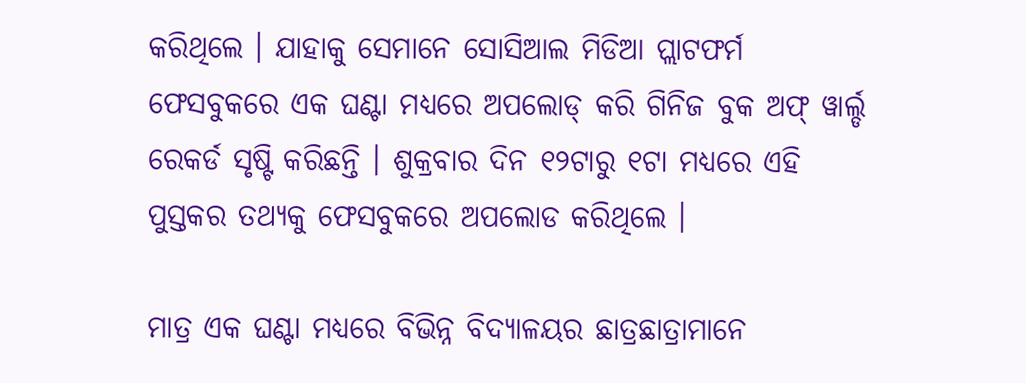କରିଥିଲେ । ଯାହାକୁ ସେମାନେ ସୋସିଆଲ ମିଡିଆ ପ୍ଲାଟଫର୍ମ ଫେସବୁକରେ ଏକ ଘଣ୍ଟା ମଧ୍ୟରେ ଅପଲୋଡ୍ କରି ଗିନିଜ ବୁକ ଅଫ୍ ୱାର୍ଲ୍ଡ ରେକର୍ଡ ସୃଷ୍ଟି କରିଛନ୍ତି । ଶୁକ୍ରବାର ଦିନ ୧୨ଟାରୁ ୧ଟା ମଧ୍ୟରେ ଏହି ପୁସ୍ତକର ତଥ୍ୟକୁ ଫେସବୁକରେ ଅପଲୋଡ କରିଥିଲେ ।

ମାତ୍ର ଏକ ଘଣ୍ଟା ମଧ୍ୟରେ ବିଭିନ୍ନ ବିଦ୍ୟାଳୟର ଛାତ୍ରଛାତ୍ରାମାନେ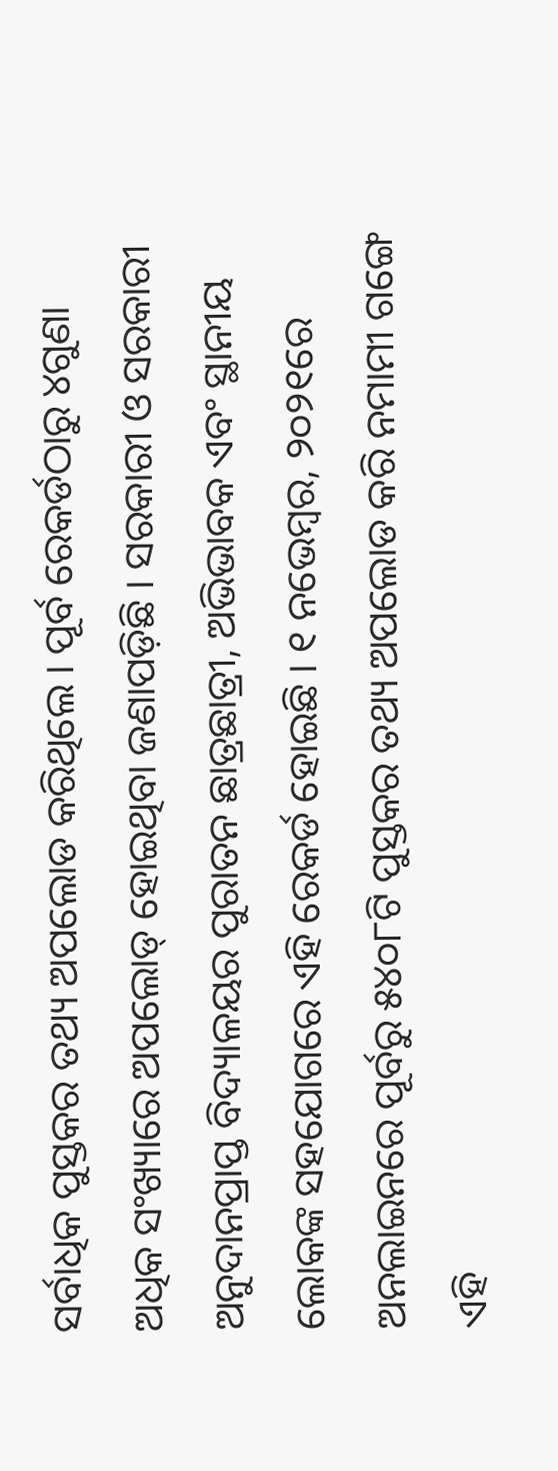ସର୍ବାଧିକ ପୁସ୍ତକର ତଥ୍ୟ ଅପଲୋଡ କରିଥିଲେ । ପୂର୍ବ ରେକର୍ଡଠାରୁ ୪ଗୁଣା ଅଧିକ ସଂଖ୍ୟାରେ ଅପଲୋଡ୍ ହୋଇଥିବା ଜଣାପଡ଼ିଛି । ସରକାରୀ ଓ ସରକାରୀ ଅନୁଦାନପ୍ରାପ୍ତ ବିଦ୍ୟାଳୟର ପୁରାତନ ଛାତ୍ରଛାତ୍ରୀ, ଅଭିଭାବକ ଏବଂ ସ୍ଥାନୀୟ ଲୋକଙ୍କ ସହଯୋଗରେ ଏହି ରେକର୍ଡ ହୋଇଛି । ୧ ନଭେମ୍ବର, ୨୦୨୧ରେ ଅନଲାଇନରେ ପୂର୍ବରୁ ୫୪୦୮ଟି ପୁସ୍ତକର ତଥ୍ୟ ଅପଲୋଡ କରି ନମାମୀ ଗଙ୍ଗେ ଏହି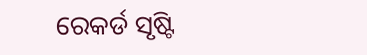ରେକର୍ଡ ସୃଷ୍ଟି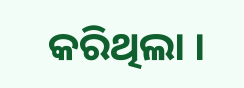କରିଥିଲା ।